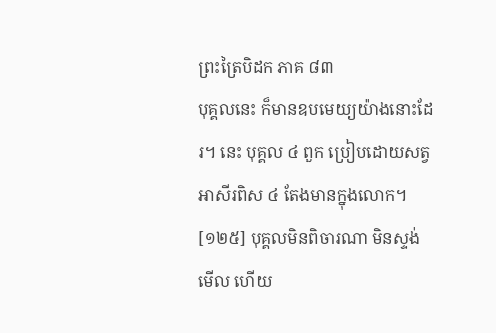ព្រះត្រៃបិដក ភាគ ៨៣
បុគ្គលនេះ ក៏មានឧបមេយ្យយ៉ាងនោះដែរ។ នេះ បុគ្គល ៤ ពួក ប្រៀបដោយសត្វអាសីរពិស ៤ តែងមានក្នុងលោក។
[១២៥] បុគ្គលមិនពិចារណា មិនស្ទង់មើល ហើយ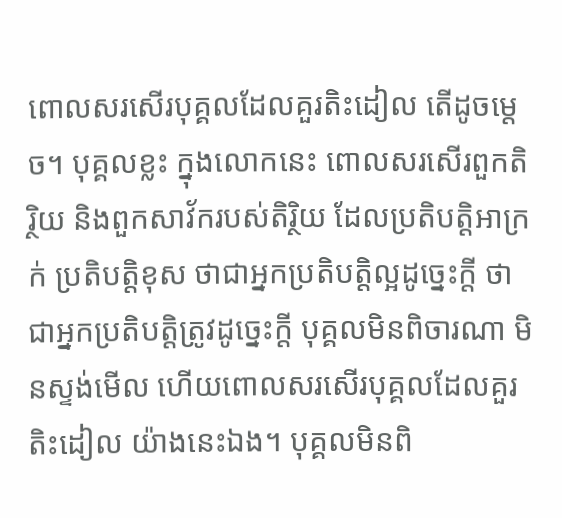ពោលសរសើរបុគ្គលដែលគួរតិះដៀល តើដូចម្តេច។ បុគ្គលខ្លះ ក្នុងលោកនេះ ពោលសរសើរពួកតិរ្ថិយ និងពួកសាវ័ករបស់តិរិ្ថយ ដែលប្រតិបត្តិអាក្រក់ ប្រតិបត្តិខុស ថាជាអ្នកប្រតិបត្តិល្អដូច្នេះក្តី ថាជាអ្នកប្រតិបត្តិត្រូវដូច្នេះក្តី បុគ្គលមិនពិចារណា មិនស្ទង់មើល ហើយពោលសរសើរបុគ្គលដែលគួរតិះដៀល យ៉ាងនេះឯង។ បុគ្គលមិនពិ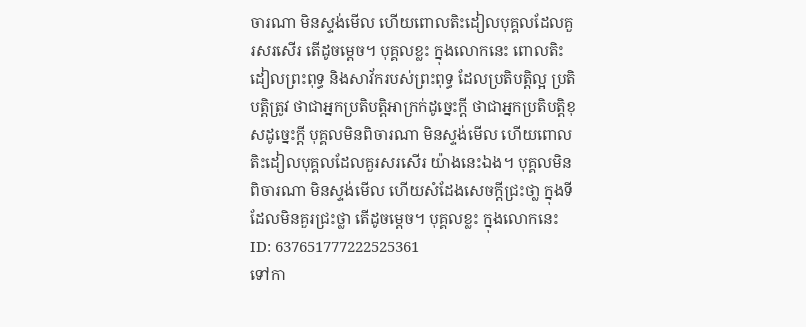ចារណា មិនស្ទង់មើល ហើយពោលតិះដៀលបុគ្គលដែលគួរសរសើរ តើដូចម្តេច។ បុគ្គលខ្លះ ក្នុងលោកនេះ ពោលតិះដៀលព្រះពុទ្ធ និងសាវ័ករបស់ព្រះពុទ្ធ ដែលប្រតិបត្តិល្អ ប្រតិបត្តិត្រូវ ថាជាអ្នកប្រតិបត្តិអាក្រក់ដូច្នេះក្តី ថាជាអ្នកប្រតិបត្តិខុសដូច្នេះក្តី បុគ្គលមិនពិចារណា មិនស្ទង់មើល ហើយពោលតិះដៀលបុគ្គលដែលគួរសរសើរ យ៉ាងនេះឯង។ បុគ្គលមិនពិចារណា មិនស្ទង់មើល ហើយសំដែងសេចក្តីជ្រះថា្ល ក្នុងទីដែលមិនគួរជ្រះថ្លា តើដូចម្តេច។ បុគ្គលខ្លះ ក្នុងលោកនេះ
ID: 637651777222525361
ទៅកា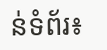ន់ទំព័រ៖